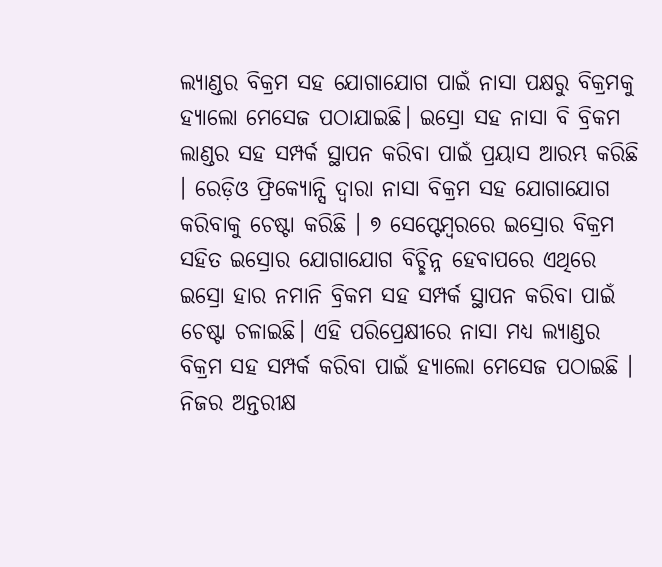ଲ୍ୟାଣ୍ଡର ବିକ୍ରମ ସହ ଯୋଗାଯୋଗ ପାଇଁ ନାସା ପକ୍ଷରୁ ବିକ୍ରମକୁ ହ୍ୟାଲୋ ମେସେଜ ପଠାଯାଇଛି। ଇସ୍ରୋ ସହ ନାସା ବି ବ୍ରିକମ ଲାଣ୍ଡର ସହ ସମ୍ପର୍କ ସ୍ଥାପନ କରିବା ପାଇଁ ପ୍ରୟାସ ଆରମ୍ଭ କରିଛି । ରେଡ଼ିଓ ଫ୍ରିକ୍ୟୋନ୍ସି ଦ୍ୱାରା ନାସା ବିକ୍ରମ ସହ ଯୋଗାଯୋଗ କରିବାକୁ ଚେଷ୍ଟା କରିଛି । ୭ ସେପ୍ଟେମ୍ବରରେ ଇସ୍ରୋର ବିକ୍ରମ ସହିତ ଇସ୍ରୋର ଯୋଗାଯୋଗ ବିଚ୍ଛିନ୍ନ ହେବାପରେ ଏଥିରେ ଇସ୍ରୋ ହାର ନମାନି ବ୍ରିକମ ସହ ସମ୍ପର୍କ ସ୍ଥାପନ କରିବା ପାଇଁ ଚେଷ୍ଟା ଚଳାଇଛି। ଏହି ପରିପ୍ରେକ୍ଷୀରେ ନାସା ମଧ୍ୟ ଲ୍ୟାଣ୍ଡର ବିକ୍ରମ ସହ ସମ୍ପର୍କ କରିବା ପାଇଁ ହ୍ୟାଲୋ ମେସେଜ ପଠାଇଛି ।
ନିଜର ଅନ୍ତରୀକ୍ଷ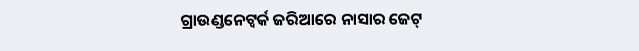ଗ୍ରାଉଣ୍ଡନେଟ୍ୱର୍କ ଜରିଆରେ ନାସାର ଜେଟ୍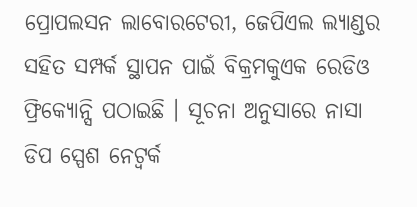ପ୍ରୋପଲସନ ଲାବୋରଟେରୀ, ଜେପିଏଲ ଲ୍ୟାଣ୍ଡର ସହିତ ସମ୍ପର୍କ ସ୍ଥାପନ ପାଇଁ ବିକ୍ରମକୁଏକ ରେଡିଓ ଫ୍ରିକ୍ୟୋନ୍ସି ପଠାଇଛି । ସୂଚନା ଅନୁସାରେ ନାସା ଡିପ ସ୍ପେଶ ନେଟ୍ୱର୍କ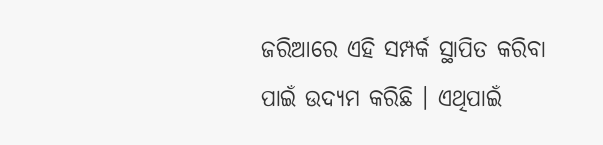ଜରିଆରେ ଏହି ସମ୍ପର୍କ ସ୍ଥାପିତ କରିବା ପାଇଁ ଉଦ୍ୟମ କରିଛି । ଏଥିପାଇଁ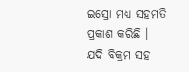ଇସ୍ରୋ ମଧ୍ୟ ସହମତି ପ୍ରକାଶ କରିଛି । ଯଦି ବିକ୍ରମ ସହ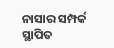ନାସାର ସମ୍ପର୍କ ସ୍ଥାପିତ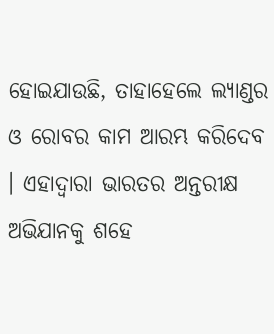ହୋଇଯାଉଛି, ତାହାହେଲେ ଲ୍ୟାଣ୍ଡର ଓ ରୋବର କାମ ଆରମ୍ଭ କରିଦେବ । ଏହାଦ୍ୱାରା ଭାରତର ଅନ୍ତରୀକ୍ଷ ଅଭିଯାନକୁ ଶହେ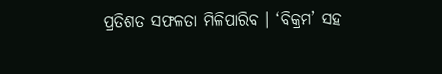ପ୍ରତିଶତ ସଫଳତା ମିଳିପାରିବ । ‘ବିକ୍ରମ’ ସହ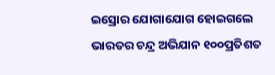ଇସ୍ରୋର ଯୋଗାଯୋଗ ହୋଇଗଲେ ଭାରତର ଚନ୍ଦ୍ର ଅଭିଯାନ ୧୦୦ପ୍ରତିଶତ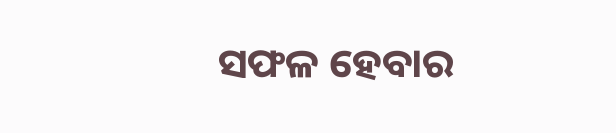ସଫଳ ହେବାର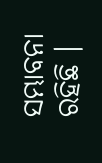ସମ୍ଭାବନା ରହିଛି ।